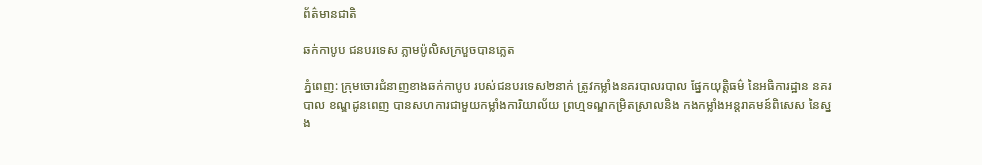ព័ត៌មានជាតិ

ឆក់កាបូប ជនបរទេស ភ្លាមប៉ូលិសក្របួចបានភ្លេត

ភ្នំពេញ: ក្រុមចោរជំនាញខាងឆក់កាបូប របស់ជនបរទេស២នាក់ ត្រូវកម្លាំងនគរបាលរបាល ផ្នែកយុត្តិធម៌ នៃអធិការដ្ឋាន នគរបាល ខណ្ឌដូនពេញ បានសហការជាមួយកម្លាំងការិយាល័យ ព្រហ្មទណ្ឌកម្រិតស្រាលនិង កងកម្លាំងអន្តរាគមន៍ពិសេស នៃស្នង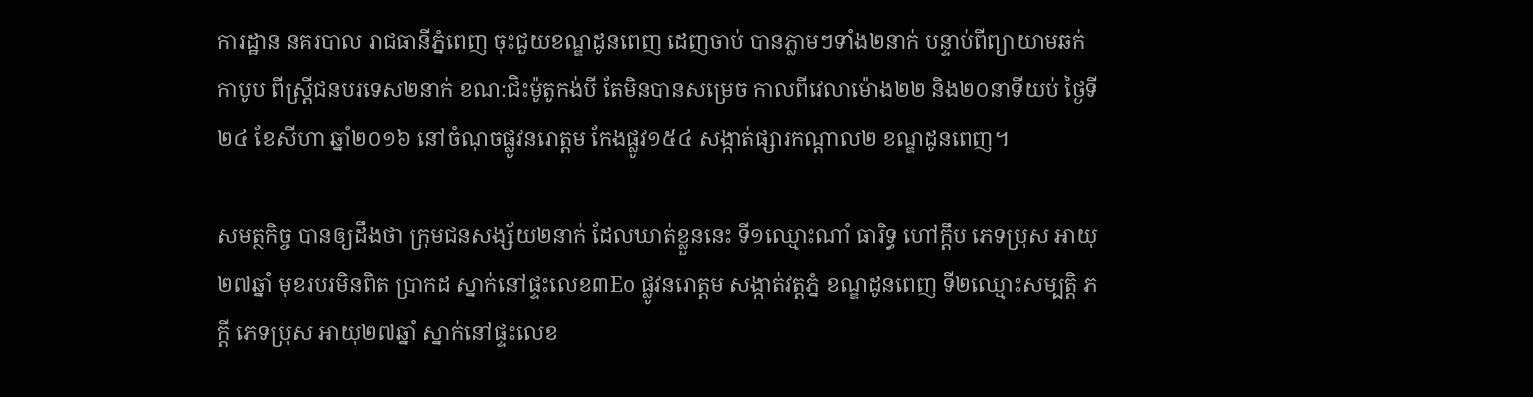ការដ្ឋាន នគរបាល រាជធានីភ្នំពេញ ចុះជួយខណ្ឌដូនពេញ ដេញចាប់ បានភ្លាមៗទាំង២នាក់ បន្ទាប់ពីព្យាយាមឆក់កាបូប ពីស្រ្តីជនបរទេស២នាក់ ខណ:ជិះម៉ូតូកង់បី តែមិនបានសម្រេច កាលពីវេលាម៉ោង២២ និង២០នាទីយប់ ថ្ងៃទី២៤ ខែសីហា ឆ្នាំ២០១៦ នៅចំណុចផ្លូវនរោត្តម កែងផ្លូវ១៥៤ សង្កាត់ផ្សារកណ្តាល២ ខណ្ឌដូនពេញ។

សមត្ថកិច្ច បានឲ្យដឹងថា ក្រុមជនសង្ស័យ២នាក់ ដែលឃាត់ខ្លួននេះ ទី១ឈ្មោះណាំ ធារិទ្ធ ហៅក្តឹប ភេទប្រុស អាយុ២៧ឆ្នាំ មុខរបរមិនពិត ប្រាកដ ស្នាក់នៅផ្ទះលេខ៣Eo ផ្លូវនរោត្តម សង្កាត់វត្តភ្នំ ខណ្ឌដូនពេញ ទី២ឈ្មោះសម្បត្តិ ភក្តី ភេទប្រុស អាយុ២៧ឆ្នាំ ស្នាក់នៅផ្ទះលេខ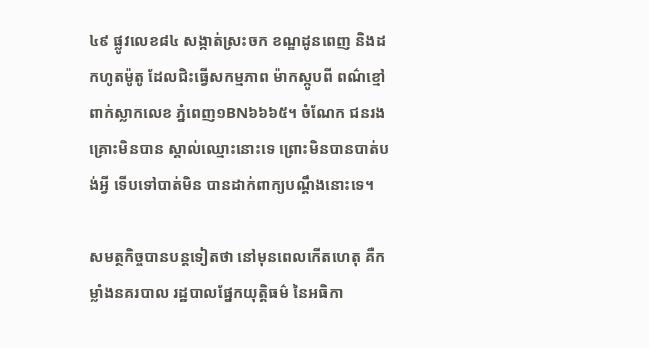៤៩ ផ្លូវលេខ៨៤ សង្កាត់ស្រះចក ខណ្ឌដូនពេញ និងដកហូតម៉ូតូ ដែលជិះធ្វើសកម្មភាព ម៉ាកស្កូបពី ពណ៌ខ្មៅពាក់ស្លាកលេខ ភ្នំពេញ១BN៦៦៦៥។ ចំណែក ជនរងគ្រោះមិនបាន ស្គាល់ឈ្មោះនោះទេ ព្រោះមិនបានបាត់បង់អ្វី ទើបទៅបាត់មិន បានដាក់ពាក្យបណ្តឹងនោះទេ។

សមត្ថកិច្ចបានបន្តទៀតថា នៅមុនពេលកើតហេតុ គឺកម្លាំងនគរបាល រដ្ឋបាលផ្នែកយុត្តិធម៌ នៃអធិកា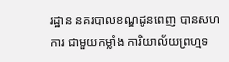រដ្ឋាន នគរបាលខណ្ឌដូនពេញ បានសហការ ជាមួយកម្លាំង ការិយាល័យព្រហ្មទ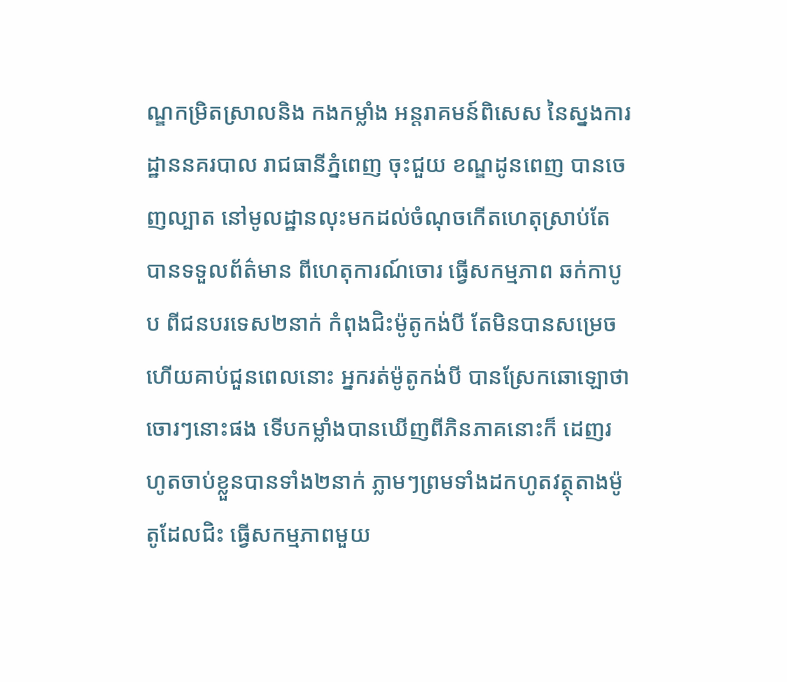ណ្ឌកម្រិតស្រាលនិង កងកម្លាំង អន្តរាគមន៍ពិសេស នៃស្នងការដ្ឋាននគរបាល រាជធានីភ្នំពេញ ចុះជួយ ខណ្ឌដូនពេញ បានចេញល្បាត នៅមូលដ្ឋានលុះមកដល់ចំណុចកើតហេតុស្រាប់តែ បានទទួលព័ត៌មាន ពីហេតុការណ៍ចោរ ធ្វើសកម្មភាព ឆក់កាបូប ពីជនបរទេស២នាក់ កំពុងជិះម៉ូតូកង់បី តែមិនបានសម្រេច ហើយគាប់ជួនពេលនោះ អ្នករត់ម៉ូតូកង់បី បានស្រែកឆោឡោថា ចោរៗនោះផង ទើបកម្លាំងបានឃើញពីភិនភាគនោះក៏ ដេញរហូតចាប់ខ្លួនបានទាំង២នាក់ ភ្លាមៗព្រមទាំងដកហូតវត្ថុតាងម៉ូតូដែលជិះ ធ្វើសកម្មភាពមួយ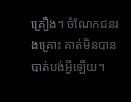គ្រឿង។ ចំណែកជនរងគ្រោះ គាត់មិនបាន បាត់បង់អ្វីឡើយ។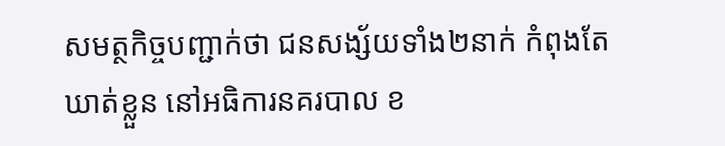សមត្ថកិច្ចបញ្ជាក់ថា ជនសង្ស័យទាំង២នាក់ កំពុងតែឃាត់ខ្លួន នៅអធិការនគរបាល ខ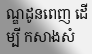ណ្ឌដូនពេញ ដើម្បី កសាងសំ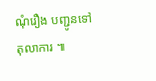ណុំរឿង បញ្ជូនទៅតុលាការ ៕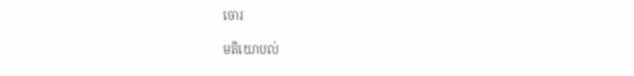ចោរ

មតិយោបល់